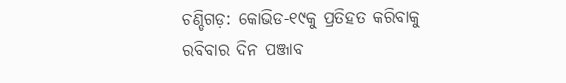ଚଣ୍ଡିଗଡ଼: କୋଭିଡ-୧୯କୁ ପ୍ରତିହତ କରିବାକୁ ରବିବାର ଦିନ ପଞ୍ଜାବ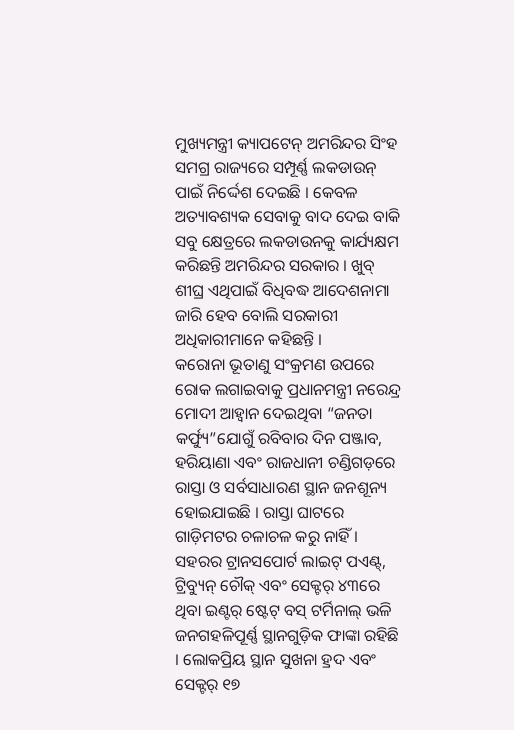ମୁଖ୍ୟମନ୍ତ୍ରୀ କ୍ୟାପଟେନ୍ ଅମରିନ୍ଦର ସିଂହ ସମଗ୍ର ରାଜ୍ୟରେ ସମ୍ପୂର୍ଣ୍ଣ ଲକଡାଉନ୍ ପାଇଁ ନିର୍ଦ୍ଦେଶ ଦେଇଛି । କେବଳ ଅତ୍ୟାବଶ୍ୟକ ସେବାକୁ ବାଦ ଦେଇ ବାକି ସବୁ କ୍ଷେତ୍ରରେ ଲକଡାଉନକୁ କାର୍ଯ୍ୟକ୍ଷମ କରିଛନ୍ତି ଅମରିନ୍ଦର ସରକାର । ଖୁବ୍ ଶୀଘ୍ର ଏଥିପାଇଁ ବିଧିବଦ୍ଧ ଆଦେଶନାମା ଜାରି ହେବ ବୋଲି ସରକାରୀ ଅଧିକାରୀମାନେ କହିଛନ୍ତି ।
କରୋନା ଭୂତାଣୁ ସଂକ୍ରମଣ ଉପରେ ରୋକ ଲଗାଇବାକୁ ପ୍ରଧାନମନ୍ତ୍ରୀ ନରେନ୍ଦ୍ର ମୋଦୀ ଆହ୍ୱାନ ଦେଇଥିବା “ଜନତା କର୍ଫ୍ୟୁ”ଯୋଗୁଁ ରବିବାର ଦିନ ପଞ୍ଜାବ, ହରିୟାଣା ଏବଂ ରାଜଧାନୀ ଚଣ୍ଡିଗଡ଼ରେ ରାସ୍ତା ଓ ସର୍ବସାଧାରଣ ସ୍ଥାନ ଜନଶୂନ୍ୟ ହୋଇଯାଇଛି । ରାସ୍ତା ଘାଟରେ ଗାଡ଼ିମଟର ଚଳାଚଳ କରୁ ନାହିଁ । ସହରର ଟ୍ରାନସପୋର୍ଟ ଲାଇଟ୍ ପଏଣ୍ଟ୍, ଟ୍ରିବ୍ୟୁନ୍ ଚୌକ୍ ଏବଂ ସେକ୍ଟର୍ ୪୩ରେ ଥିବା ଇଣ୍ଟର୍ ଷ୍ଟେଟ୍ ବସ୍ ଟର୍ମିନାଲ୍ ଭଳି ଜନଗହଳିପୂର୍ଣ୍ଣ ସ୍ଥାନଗୁଡ଼ିକ ଫାଙ୍କା ରହିଛି । ଲୋକପ୍ରିୟ ସ୍ଥାନ ସୁଖନା ହ୍ରଦ ଏବଂ ସେକ୍ଟର୍ ୧୭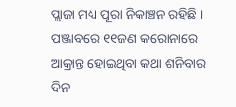ପ୍ଲାଜା ମଧ୍ୟ ପୂରା ନିକାଞ୍ଚନ ରହିଛି । ପଞ୍ଜାବରେ ୧୧ଜଣ କରୋନାରେ ଆକ୍ରାନ୍ତ ହୋଇଥିବା କଥା ଶନିବାର ଦିନ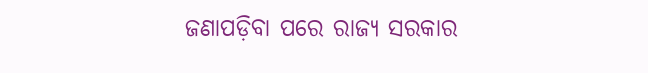ଜଣାପଡ଼ିବା ପରେ ରାଜ୍ୟ ସରକାର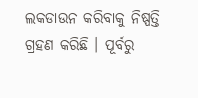ଲକଡାଉନ କରିବାକୁ ନିଷ୍ପତ୍ତି ଗ୍ରହଣ କରିଛି । ପୂର୍ବରୁ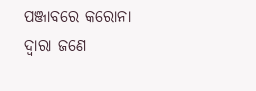ପଞ୍ଜାବରେ କରୋନା ଦ୍ୱାରା ଜଣେ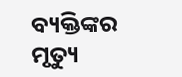ବ୍ୟକ୍ତିଙ୍କର ମୃତ୍ୟୁ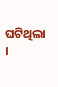ଘଟିଥିଲା ।